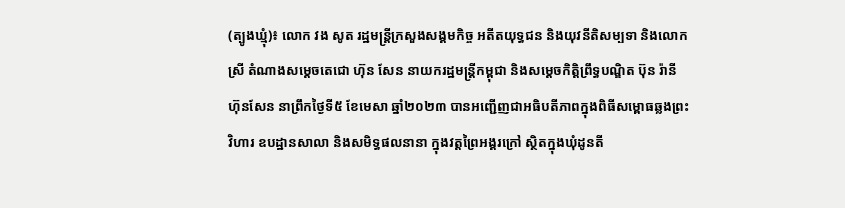(ត្បូងឃ្មុំ)៖ លោក វង សូត រដ្ឋមន្រ្តីក្រសួងសង្គមកិច្ច អតីតយុទ្ធជន និងយុវនីតិសម្បទា និងលោកស្រី តំណាងសម្តេចតេជោ ហ៊ុន សែន នាយករដ្ឋមន្រ្តីកម្ពុជា និងសម្តេចកិត្តិព្រឹទ្ធបណ្ឌិត ប៊ុន រ៉ានី ហ៊ុនសែន នាព្រឹកថ្ងៃទី៥ ខែមេសា ឆ្នាំ២០២៣ បានអញ្ជើញជាអធិបតីភាពក្នុងពិធីសម្ពោធឆ្លងព្រះវិហារ ឧបដ្ឋានសាលា និងសមិទ្ធផលនានា ក្នុងវត្តព្រៃអង្គរក្រៅ ស្ថិតក្នុងឃុំដូនតី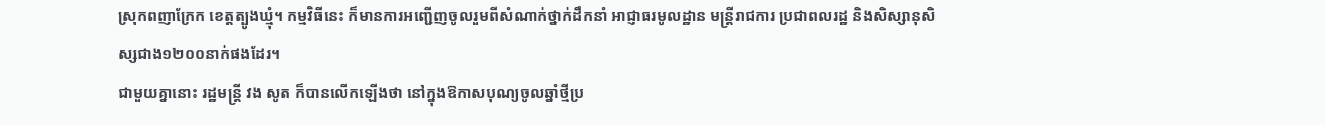ស្រុកពញាក្រែក ខេត្តត្បូងឃ្មុំ។ កម្មវិធីនេះ ក៏មានការអញ្ជើញចូលរួមពីសំណាក់ថ្នាក់ដឹកនាំ អាជ្ញាធរមូលដ្ឋាន មន្រ្តីរាជការ ប្រជាពលរដ្ឋ និងសិស្សានុសិស្សជាង១២០០នាក់ផងដែរ។
ជាមួយគ្នានោះ រដ្ឋមន្រ្តី វង សូត ក៏បានលើកឡើងថា នៅក្នុងឱកាសបុណ្យចូលឆ្នាំថ្មីប្រ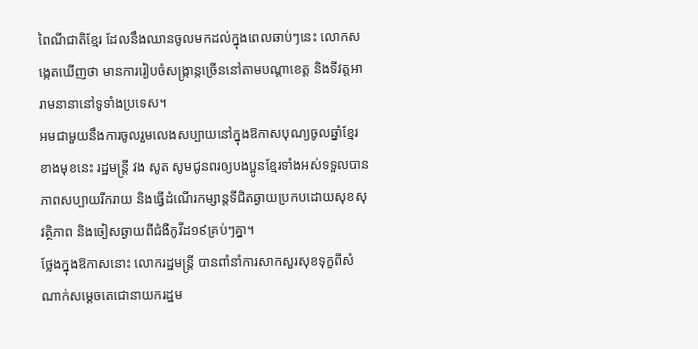ពៃណីជាតិខ្មែរ ដែលនឹងឈានចូលមកដល់ក្នុងពេលឆាប់ៗនេះ លោកសង្កេតឃើញថា មានការរៀបចំសង្រ្កាន្កច្រើននៅតាមបណ្តាខេត្ត និងទីវត្តអារាមនានានៅទូទាំងប្រទេស។
អមជាមួយនឹងការចូលរួមលេងសប្បាយនៅក្នុងឱកាសបុណ្យចូលឆ្នាំខ្មែរខាងមុខនេះ រដ្ឋមន្រ្តី វង សូត សូមជូនពរឲ្យបងប្អូនខ្មែរទាំងអស់ទទួលបានភាពសប្បាយរីករាយ និងធ្វើដំណើរកម្សាន្តទីជិតឆ្ងាយប្រកបដោយសុខសុវត្ថិភាព និងចៀសឆ្ងាយពីជំងឺកូវីដ១៩គ្រប់ៗគ្នា។
ថ្លែងក្នុងឱកាសនោះ លោករដ្ឋមន្រ្តី បានពាំនាំការសាកសួរសុខទុក្ខពីសំណាក់សម្តេចតេជោនាយករដ្ឋម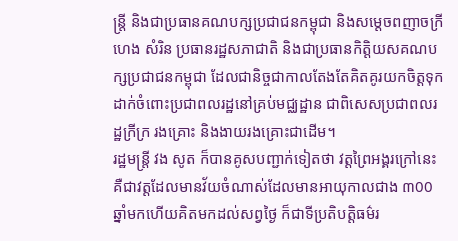ន្រ្តី និងជាប្រធានគណបក្សប្រជាជនកម្ពុជា និងសម្តេចពញាចក្រី ហេង សំរិន ប្រធានរដ្ឋសភាជាតិ និងជាប្រធានកិត្តិយសគណបក្សប្រជាជនកម្ពុជា ដែលជានិច្ចជាកាលតែងតែគិតគូរយកចិត្តទុកដាក់ចំពោះប្រជាពលរដ្ឋនៅគ្រប់មជ្ឈដ្ឋាន ជាពិសេសប្រជាពលរដ្ឋក្រីក្រ រងគ្រោះ និងងាយរងគ្រោះជាដើម។
រដ្ឋមន្រ្តី វង សូត ក៏បានគូសបញ្ជាក់ទៀតថា វត្តព្រៃអង្គរក្រៅនេះ គឺជាវត្តដែលមានវ័យចំណាស់ដែលមានអាយុកាលជាង ៣00 ឆ្នាំមកហើយគិតមកដល់សព្វថ្ងៃ ក៏ជាទីប្រតិបត្តិធម៌រ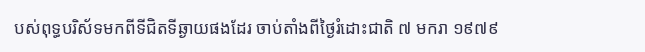បស់ពុទ្ធបរិស័ទមកពីទីជិតទីឆ្ងាយផងដែរ ចាប់តាំងពីថ្ងៃរំដោះជាតិ ៧ មករា ១៩៧៩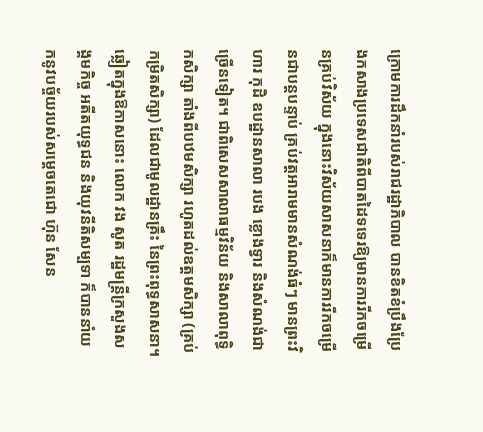ក្រោមការដឹកនាំរបស់រាជរដ្ឋាភិបាល បានខិតខំប្រឹងប្រែងកសាងប្រទេសជាតិពីបាតដៃទទេរឱ្យមានការរីកចម្រើនគ្រប់វិស័យ ក្នុងនោះវិស័យសាសនាក៏មានការរីកចម្រើនជាបន្តបន្ទាប់ គ្រប់វត្តអារាមមានសំណង់ធំៗ មានព្រះវិហារ កុដិ ឧបដ្ឋានសាលា របង ខ្លោងទ្វារ និងសំណង់ជាច្រើនទៀត។ ជាពិសេសសាលាធម្មវិន័យ និងសាលាពុទ្ធិកសិក្សា តាំងពីបឋមសិក្សា រហូតដល់ឧត្តមសិក្សា (គ្រប់កម្រិតសិក្សា) ដែលជាមូលដ្ឋានគ្រឹះ នៃព្រះពុទ្ធសាសនា។
ឆ្លៀតក្នុងឱកាសនោះ លោក វង សូត រដ្ឋមន្រ្តីក្រសួងសង្គមកិច្ច អតីតយុទ្ធជន និងយុវនីតិសម្បទា ក៏បាននាំយកនូវបច្ច័យរបស់សម្តេចតេជោ ហ៊ុន សែន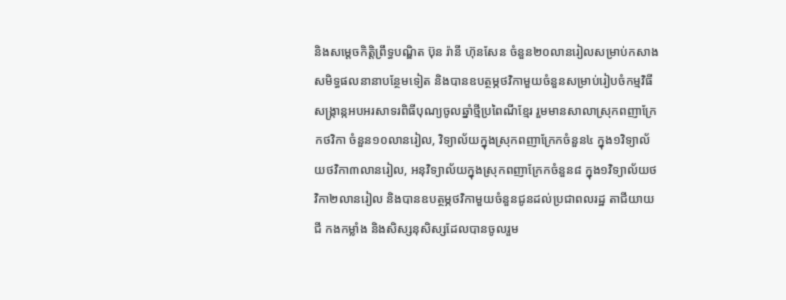និងសម្តេចកិត្តិព្រឹទ្ធបណ្ឌិត ប៊ុន រ៉ានី ហ៊ុនសែន ចំនួន២០លានរៀលសម្រាប់កសាងសមិទ្ធផលនានាបន្ថែមទៀត និងបានឧបត្ថម្ភថវិកាមួយចំនួនសម្រាប់រៀបចំកម្មវិធីសង្រ្កាន្កអបអរសាទរពិធីបុណ្យចូលឆ្នាំថ្មីប្រពៃណីខ្មែរ រួមមានសាលាស្រុកពញាក្រែកថវិកា ចំនួន១០លានរៀល, វិទ្យាល័យក្នុងស្រុកពញាក្រែកចំនួន៤ ក្នុង១វិទ្យាល័យថវិកា៣លានរៀល, អនុវិទ្យាល័យក្នុងស្រុកពញាក្រែកចំនួន៨ ក្នុង១វិទ្យាល័យថវិកា២លានរៀល និងបានឧបត្ថម្ភថវិកាមួយចំនួនជូនដល់ប្រជាពលរដ្ឋ តាជីយាយជី កងកម្លាំង និងសិស្សនុសិស្សដែលបានចូលរួម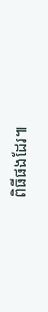ពិធីផងដែរ៕